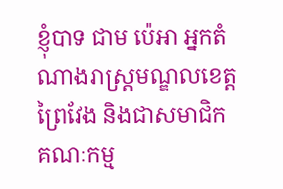ខ្ញុំបាទ ជាម ប៉េអា អ្នកតំណាងរាស្ត្រមណ្ឌលខេត្តព្រៃវែង និងជាសមាជិកគណៈកម្ម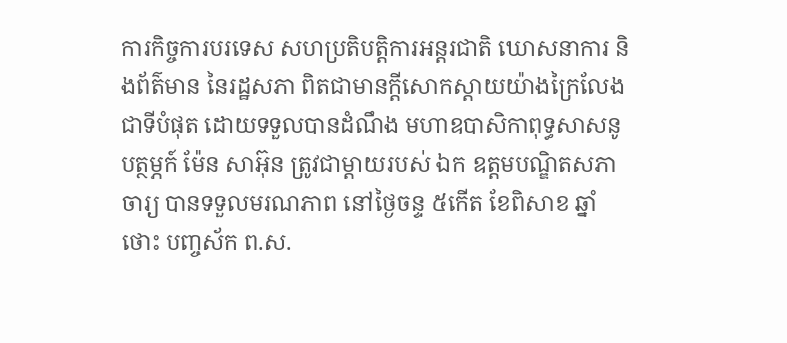ការកិច្ចការបរទេស សហប្រតិបត្តិការអន្តរជាតិ ឃោសនាការ និងព័ត៌មាន នៃរដ្ឋសភា ពិតជាមានក្តីសោកស្តាយយ៉ាងក្រៃលែងជាទីបំផុត ដោយទទួលបានដំណឹង មហាឧបាសិកាពុទ្ធសាសនូបត្ថម្ភក៍ ម៉ែន សាអ៊ុន ត្រូវជាម្តាយរបស់ ឯក ឧត្តមបណ្ឌិតសភាចារ្យ បានទទួលមរណភាព នៅថ្ងៃចន្ទ ៥កើត ខែពិសាខ ឆ្នាំថោះ បញ្ចស័ក ព.ស.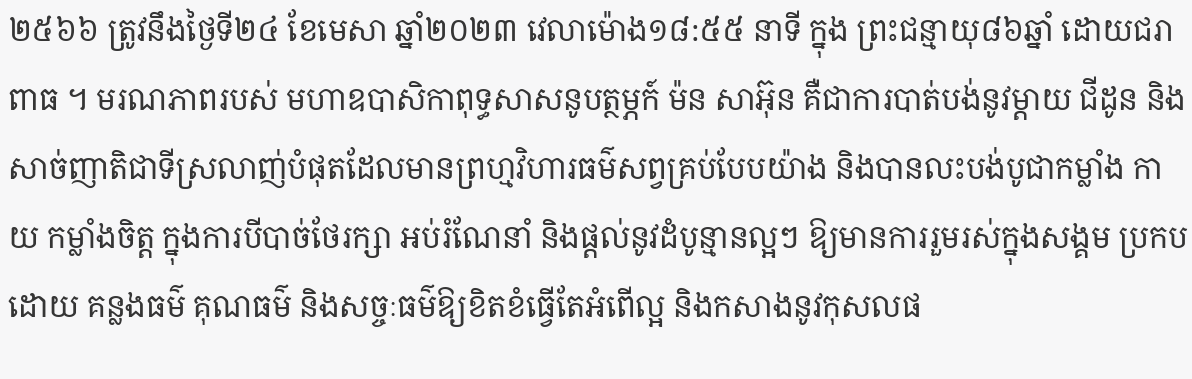២៥៦៦ ត្រូវនឹងថ្ងៃទី២៤ ខែមេសា ឆ្នាំ២០២៣ វេលាម៉ោង១៨:៥៥ នាទី ក្នុង ព្រះជន្មាយុ៨៦ឆ្នាំ ដោយជរាពាធ ។ មរណភាពរបស់ មហាឧបាសិកាពុទ្ធសាសនូបត្ថម្ភក៍ ម៉ន សាអ៊ុន គឺជាការបាត់បង់នូវម្ដាយ ជីដូន និងសាច់ញាតិជាទីស្រលាញ់បំផុតដែលមានព្រហ្មវិហារធម៌សព្វគ្រប់បែបយ៉ាង និងបានលះបង់បូជាកម្លាំង កាយ កម្លាំងចិត្ត ក្នុងការបីបាច់ថែរក្សា អប់រំណែនាំ និងផ្តល់នូវដំបូន្មានល្អៗ ឱ្យមានការរួមរស់ក្នុងសង្គម ប្រកបដោយ គន្លងធម៌ គុណធម៌ និងសច្ចៈធម៌ឱ្យខិតខំធ្វើតែអំពើល្អ និងកសាងនូវកុសលផ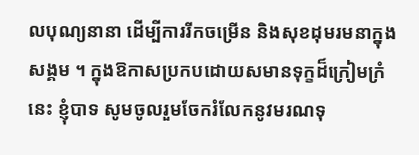លបុណ្យនានា ដើម្បីការរីកចម្រើន និងសុខដុមរមនាក្នុងសង្គម ។ ក្នុងឱកាសប្រកបដោយសមានទុក្ខដ៏ក្រៀមក្រំនេះ ខ្ញុំបាទ សូមចូលរួមចែករំលែកនូវមរណទុ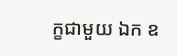ក្ខជាមួយ ឯក ឧ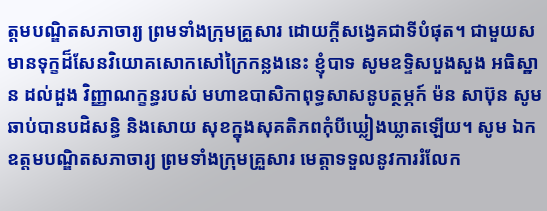ត្តមបណ្ឌិតសភាចារ្យ ព្រមទាំងក្រុមគ្រួសារ ដោយក្តីសង្វេគជាទីបំផុត។ ជាមួយសមានទុក្ខដ៏សែនវិយោគសោកសៅក្រៃកន្លងនេះ ខ្ញុំបាទ សូមឧទ្ទិសបួងសួង អធិស្ឋាន ដល់ដួង វិញ្ញាណក្ខន្ធរបស់ មហាឧបាសិកាពុទ្ធសាសនូបត្ថម្ភក៍ ម៉ន សាប៊ុន សូមឆាប់បានបដិសន្ធិ និងសោយ សុខក្នុងសុគតិភពកុំបីឃ្លៀងឃ្លាតឡើយ។ សូម ឯកឧត្តមបណ្ឌិតសភាចារ្យ ព្រមទាំងក្រុមគ្រួសារ មេត្តាទទួលនូវការរំលែក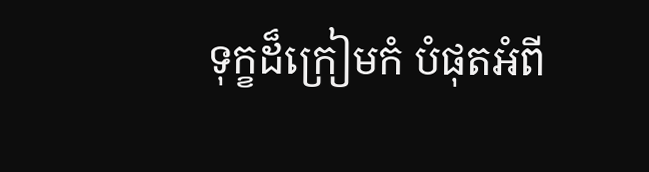ទុក្ខដ៏ក្រៀមកំ បំផុតអំពី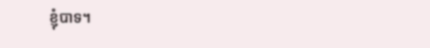ខ្ញុំបាទ។